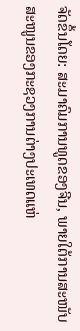ຈັດຂຶ້ນໂດຍ: ສະມາຄົມການທູດຂອງຈີນ, ພາຍໃຕ້ການສະໜັບສະໜູນຂອງກະຊວງການຕ່າງປະເທດແຫ່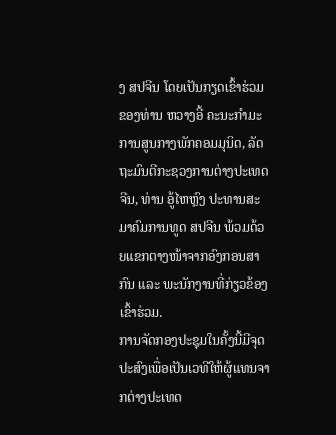ງ ສປຈີນ ໂດຍເປັນກຽດເຂົ້າຮ່ວມ ຂອງທ່ານ ຫວາງອີ້ ຄະນະກຳມະການສູນກາງພັກຄອມມຸນິດ, ລັດຖະມົນຕີກະຊວງການຕ່າງປະເທດຈີນ, ທ່ານ ອູ້ໄຫຫຼົງ ປະທານສະມາຄົມການທູດ ສປຈີນ ພ້ວມດ້ວຍແຂກຕາງໜ້າຈາກອົງກອນສາກົນ ແລະ ພະນັກງານທີ່ກ່ຽວຂ້ອງເຂົ້າຮ່ວມ.
ການຈັດກອງປະຊຸມໃນຄັ້ງນີ້ມີຈຸດປະສົງເພື່ອເປັນເວທີໃຫ້ຜູ້ແທນຈາກຕ່າງປະເທດ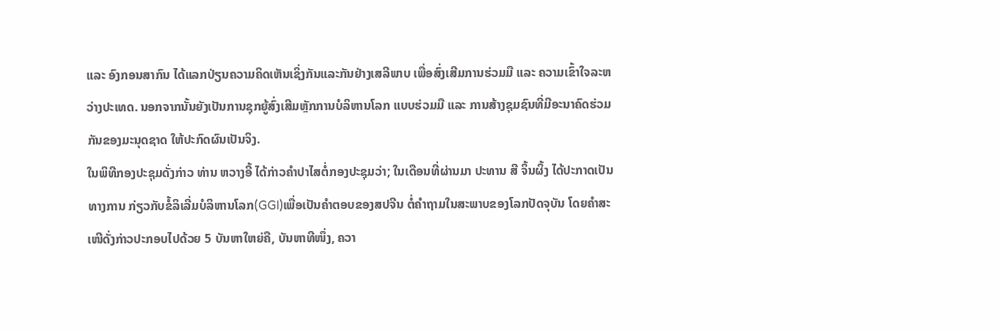ແລະ ອົງກອນສາກົນ ໄດ້ແລກປ່ຽນຄວາມຄິດເຫັນເຊິ່ງກັນແລະກັນຢ່າງເສລີພາບ ເພື່ອສົ່ງເສີມການຮ່ວມມື ແລະ ຄວາມເຂົ້າໃຈລະຫວ່າງປະເທດ. ນອກຈາກນັ້ນຍັງເປັນການຊຸກຍູ້ສົ່ງເສີມຫຼັກການບໍລິຫານໂລກ ແບບຮ່ວມມື ແລະ ການສ້າງຊຸມຊົນທີ່ມີອະນາຄົດຮ່ວມກັນຂອງມະນຸດຊາດ ໃຫ້ປະກົດຜົນເປັນຈິງ.
ໃນພິທີກອງປະຊຸມດັ່ງກ່າວ ທ່ານ ຫວາງອີ້ ໄດ້ກ່າວຄຳປາໄສຕໍ່ກອງປະຊຸມວ່າ; ໃນເດືອນທີ່ຜ່ານມາ ປະທານ ສີ ຈິ້ນຜິ້ງ ໄດ້ປະກາດເປັນທາງການ ກ່ຽວກັບຂໍ້ລິເລີ່ມບໍລິຫານໂລກ(GGI)ເພື່ອເປັນຄຳຕອບຂອງສປຈີນ ຕໍ່ຄຳຖາມໃນສະພາບຂອງໂລກປັດຈຸບັນ ໂດຍຄຳສະເໜີດັ່ງກ່າວປະກອບໄປດ້ວຍ 5 ບັນຫາໃຫຍ່ຄື, ບັນຫາທີໜຶ່ງ, ຄວາ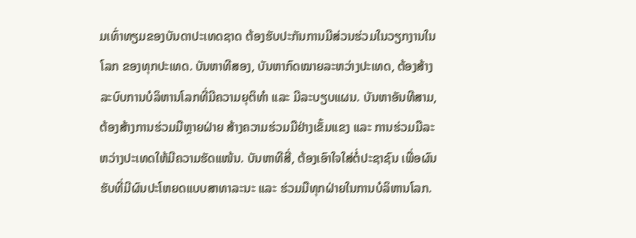ມເທົ່າທຽມຂອງບັນດາປະເທດຊາດ ຕ້ອງຮັບປະກັນການມີສ່ວນຮ່ວມໃນວຽກງານໃນໂລກ ຂອງທຸກປະເທດ. ບັນຫາທີສອງ, ບັນຫາກົດໝາຍລະຫວ່າງປະເທດ, ຕ້ອງສ້າງລະບົບການບໍລິຫານໂລກທີ່ມີຄວາມຍຸຕິທຳ ແລະ ມີລະບຽບແຜນ. ບັນຫາອັນທີສາມ, ຕ້ອງສ້າງການຮ່ວມມືຫຼາຍຝ່າຍ ສ້າງຄວາມຮ່ວມມືຢ່າງເຂັ້ມແຂງ ແລະ ການຮ່ວມມືລະຫວ່າງປະເທດໃຫ້ມີຄວາມຮັດແໜ້ນ. ບັນຫາທີສີ່, ຕ້ອງເອົາໃຈໃສ່ຕໍ່ປະຊາຊົນ ເພື່ອຜົນຮັບທີ່ມີຜົນປະໂຫຍດແບບສາທາລະນະ ແລະ ຮ່ວມມືທຸກຝ່າຍໃນການບໍລິຫານໂລກ.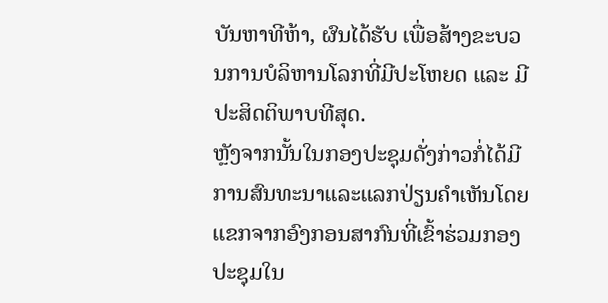ບັນຫາທີຫ້າ, ຜົນໄດ້ຮັບ ເພື່ອສ້າງຂະບວນການບໍລິຫານໂລກທີ່ມີປະໂຫຍດ ແລະ ມີປະສິດຕິພາບທີສຸດ.
ຫຼັງຈາກນັ້ນໃນກອງປະຊຸມດັ່ງກ່າວກໍ່ໄດ້ມີການສົນທະນາແລະແລກປ່ຽນຄຳເຫັນໂດຍແຂກຈາກອົງກອນສາກົນທີ່ເຂົ້າຮ່ວມກອງປະຊຸມໃນ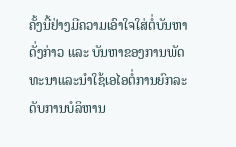ຄັ້ງນີ້ຢ່າງມີຄວາມເອົາໃຈໃສ່ຕໍ່ບັນຫາດັ່ງກ່າວ ແລະ ບັນຫາຂອງການພັດທະນາແລະນຳໃຊ້ເອໄອຕໍ່ການຍົກລະດັບການບໍລິຫານ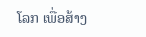ໂລກ ເພື່ອສ້າງ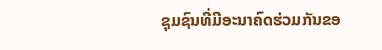ຊຸມຊົນທີ່ມີອະນາຄົດຮ່ວມກັນຂອ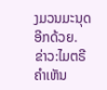ງມວນມະນຸດອີກດ້ວຍ.
ຂ່າວ:ໄມຕຣີ
ຄໍາເຫັນ